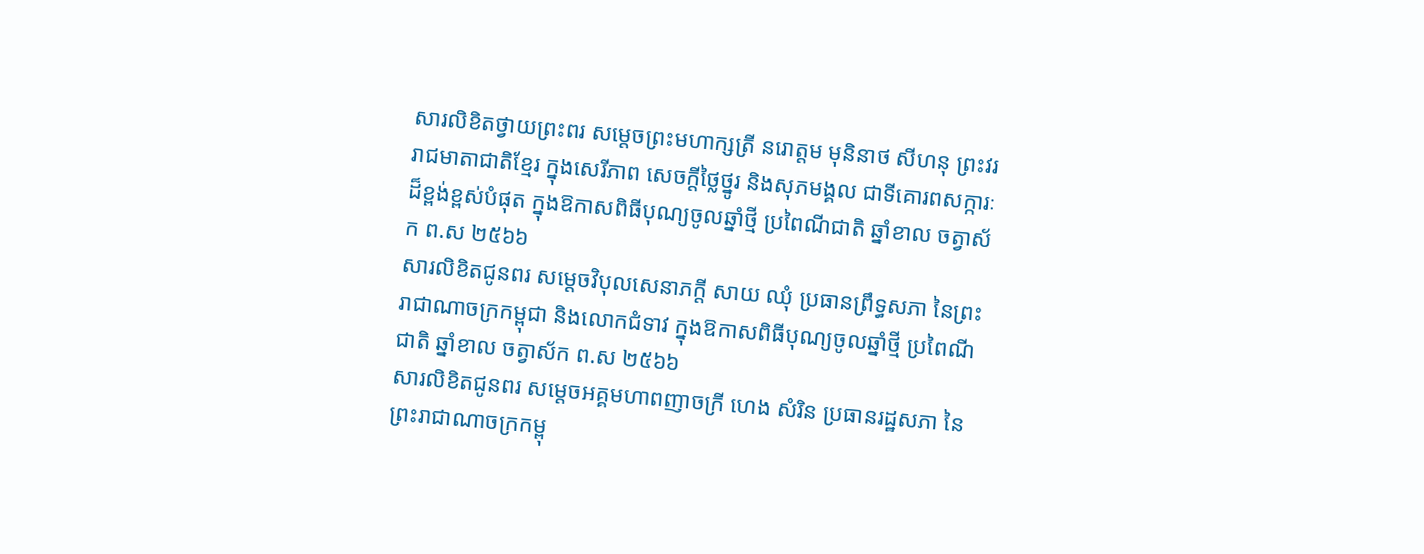សារលិខិតថ្វាយព្រះពរ សម្តេចព្រះមហាក្សត្រី នរោត្តម មុនិនាថ សីហនុ ព្រះវររាជមាតាជាតិខ្មែរ ក្នុងសេរីភាព សេចក្តីថ្លៃថ្នូរ និងសុភមង្គល ជាទីគោរពសក្ការៈដ៏ខ្ពង់ខ្ពស់បំផុត ក្នុងឱកាសពិធីបុណ្យចូលឆ្នាំថ្មី ប្រពៃណីជាតិ ឆ្នាំខាល ចត្វាស័ក ព.ស ២៥៦៦
សារលិខិតជូនពរ សម្តេចវិបុលសេនាភក្តី សាយ ឈុំ ប្រធានព្រឹទ្ធសភា នៃព្រះរាជាណាចក្រកម្ពុជា និងលោកជំទាវ ក្នុងឱកាសពិធីបុណ្យចូលឆ្នាំថ្មី ប្រពៃណីជាតិ ឆ្នាំខាល ចត្វាស័ក ព.ស ២៥៦៦
សារលិខិតជូនពរ សម្តេចអគ្គមហាពញាចក្រី ហេង សំរិន ប្រធានរដ្ឋសភា នៃព្រះរាជាណាចក្រកម្ពុ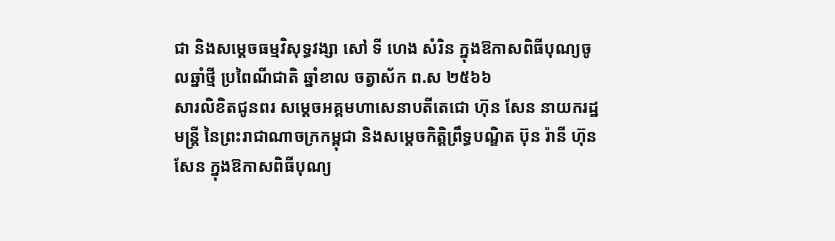ជា និងសម្តេចធម្មវិសុទ្ធវង្សា សៅ ទី ហេង សំរិន ក្នុងឱកាសពិធីបុណ្យចូលឆ្នាំថ្មី ប្រពៃណីជាតិ ឆ្នាំខាល ចត្វាស័ក ព.ស ២៥៦៦
សារលិខិតជូនពរ សម្តេចអគ្គមហាសេនាបតីតេជោ ហ៊ុន សែន នាយករដ្ឋមន្ត្រី នៃព្រះរាជាណាចក្រកម្ពុជា និងសម្តេចកិត្តិព្រឹទ្ធបណ្ឌិត ប៊ុន រ៉ានី ហ៊ុន សែន ក្នុងឱកាសពិធីបុណ្យ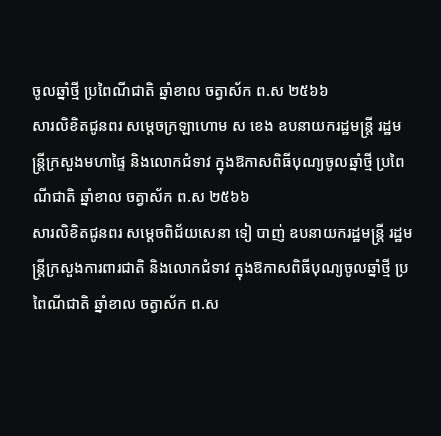ចូលឆ្នាំថ្មី ប្រពៃណីជាតិ ឆ្នាំខាល ចត្វាស័ក ព.ស ២៥៦៦
សារលិខិតជូនពរ សម្តេចក្រឡាហោម ស ខេង ឧបនាយករដ្ឋមន្ត្រី រដ្ឋមន្ត្រីក្រសួងមហាផ្ទៃ និងលោកជំទាវ ក្នុងឱកាសពិធីបុណ្យចូលឆ្នាំថ្មី ប្រពៃណីជាតិ ឆ្នាំខាល ចត្វាស័ក ព.ស ២៥៦៦
សារលិខិតជូនពរ សម្តេចពិជ័យសេនា ទៀ បាញ់ ឧបនាយករដ្ឋមន្ត្រី រដ្ឋមន្ត្រីក្រសួងការពារជាតិ និងលោកជំទាវ ក្នុងឱកាសពិធីបុណ្យចូលឆ្នាំថ្មី ប្រពៃណីជាតិ ឆ្នាំខាល ចត្វាស័ក ព.ស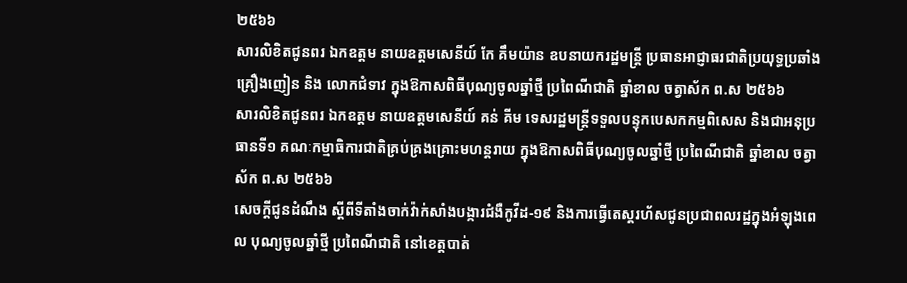២៥៦៦
សារលិខិតជូនពរ ឯកឧត្តម នាយឧត្តមសេនីយ៍ កែ គឹមយ៉ាន ឧបនាយករដ្ឋមន្ត្រី ប្រធានអាជ្ញាធរជាតិប្រយុទ្ធប្រឆាំងគ្រឿងញៀន និង លោកជំទាវ ក្នុងឱកាសពិធីបុណ្យចូលឆ្នាំថ្មី ប្រពៃណីជាតិ ឆ្នាំខាល ចត្វាស័ក ព.ស ២៥៦៦
សារលិខិតជូនពរ ឯកឧត្តម នាយឧត្តមសេនីយ៍ គន់ គីម ទេសរដ្ឋមន្ត្រីទទួលបន្ទុកបេសកកម្មពិសេស និងជាអនុប្រធានទី១ គណៈកម្មាធិការជាតិគ្រប់គ្រងគ្រោះមហន្តរាយ ក្នុងឱកាសពិធីបុណ្យចូលឆ្នាំថ្មី ប្រពៃណីជាតិ ឆ្នាំខាល ចត្វាស័ក ព.ស ២៥៦៦
សេចក្តីជូនដំណឹង ស្តីពីទីតាំងចាក់វ៉ាក់សាំងបង្ការជំងឺកូវីដ-១៩ និងការធ្វើតេស្តរហ័សជូនប្រជាពលរដ្ឋក្នុងអំឡុងពេល បុណ្យចូលឆ្នាំថ្មី ប្រពៃណីជាតិ នៅខេត្តបាត់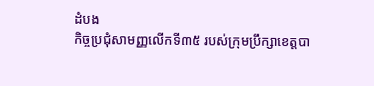ដំបង
កិច្ចប្រជុំសាមញ្ញលើកទី៣៥ របស់ក្រុមប្រឹក្សាខេត្តបា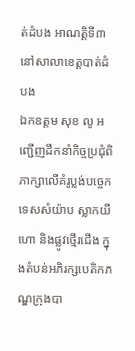ត់ដំបង អាណត្តិទី៣ នៅសាលាខេត្តបាត់ដំបង
ឯកឧត្តម សុខ លូ អញ្ជើញដឹកនាំកិច្ចប្រជុំពិភាក្សាលើគំរូប្លង់បច្ចេកទេសសំយ៉ាប ស្លាកយីហោ និងផ្លូវថ្មើរជើង ក្នុងតំបន់អភិរក្សបេតិកភណ្ឌក្រុងបា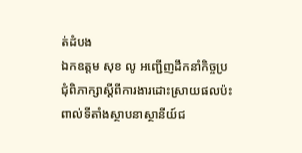ត់ដំបង
ឯកឧត្តម សុខ លូ អញ្ជើញដឹកនាំកិច្ចប្រជុំពិភាក្សាស្ដីពីការងារដោះស្រាយផលប៉ះពាល់ទីតាំងស្ថាបនាស្ថានីយ៍ជ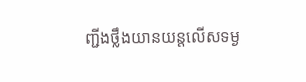ញ្ជីងថ្លឹងយានយន្តលើសទម្ង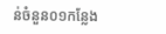ន់ចំនួន០១កន្លែង